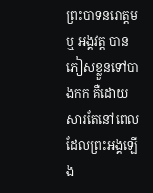ព្រះបាទនរោត្តម ឬ អង្គវត្ត បានភៀសខ្លួនទៅបាងកក គឺដោយសារតែនៅពេលដែលព្រះអង្គឡើង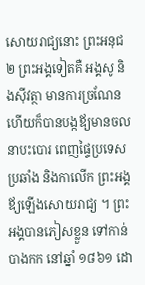សោយរាជ្យនោះ ព្រះអនុជ ២ ព្រះអង្គទៀតគឺ អង្គសូ និងស៊ីវត្ថា មានការច្រណែន ហើយក៏បានបង្កឪ្យមានចលនាបះបោរ ពេញផ្ទៃប្រទេស ប្រឆាំង និងកាលើក ព្រះអង្គឪ្យឡើងសោយរាជ្យ ។ ព្រះអង្គបានភៀសខ្លួន ទៅកាន់ បាងកក នៅឆ្នាំ ១៨៦១ ដោ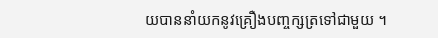យបាននាំយកនូវគ្រឿងបញ្ចក្សត្រទៅជាមួយ ។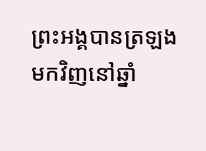ព្រះអង្គបានត្រឡងមកវិញនៅឆ្នាំ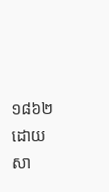១៨៦២ ដោយសា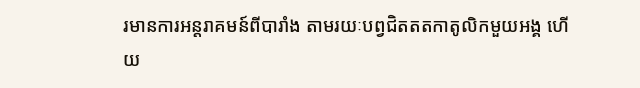រមានការអន្តរាគមន៍ពីបារាំង តាមរយៈបព្វជិតតតកាតូលិកមួយអង្គ ហើយ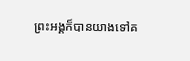ព្រះអង្គក៏បានយាងទៅគ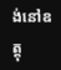ង់នៅឧត្តុ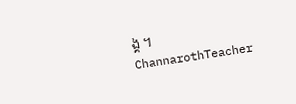ង្គ ។
ChannarothTeacher